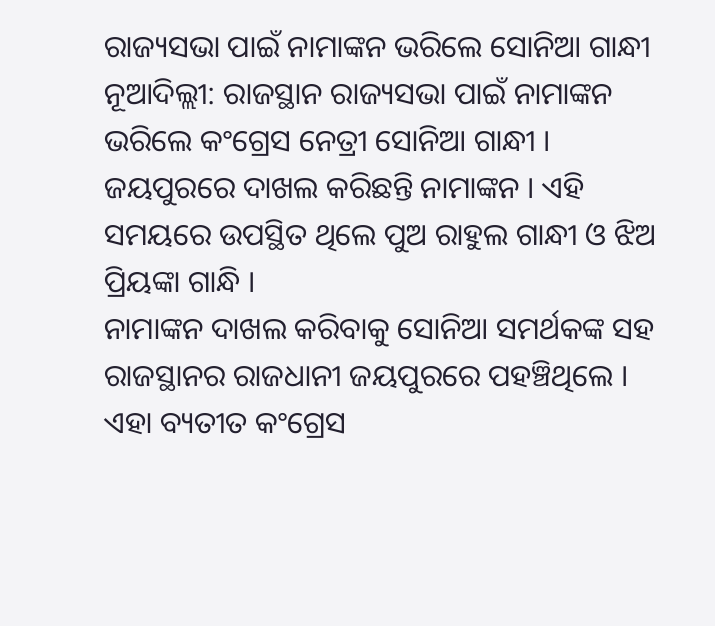ରାଜ୍ୟସଭା ପାଇଁ ନାମାଙ୍କନ ଭରିଲେ ସୋନିଆ ଗାନ୍ଧୀ
ନୂଆଦିଲ୍ଲୀ: ରାଜସ୍ଥାନ ରାଜ୍ୟସଭା ପାଇଁ ନାମାଙ୍କନ ଭରିଲେ କଂଗ୍ରେସ ନେତ୍ରୀ ସୋନିଆ ଗାନ୍ଧୀ । ଜୟପୁରରେ ଦାଖଲ କରିଛନ୍ତି ନାମାଙ୍କନ । ଏହି ସମୟରେ ଉପସ୍ଥିତ ଥିଲେ ପୁଅ ରାହୁଲ ଗାନ୍ଧୀ ଓ ଝିଅ ପ୍ରିୟଙ୍କା ଗାନ୍ଧି ।
ନାମାଙ୍କନ ଦାଖଲ କରିବାକୁ ସୋନିଆ ସମର୍ଥକଙ୍କ ସହ ରାଜସ୍ଥାନର ରାଜଧାନୀ ଜୟପୁରରେ ପହଞ୍ଚିଥିଲେ । ଏହା ବ୍ୟତୀତ କଂଗ୍ରେସ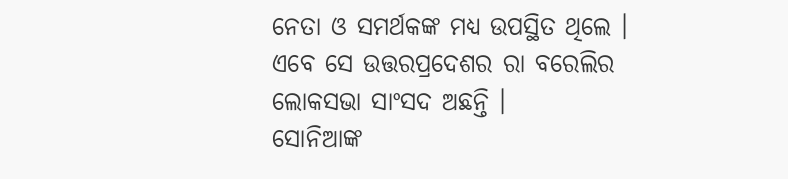ନେତା ଓ ସମର୍ଥକଙ୍କ ମଧ୍ୟ ଉପସ୍ଥିତ ଥିଲେ । ଏବେ ସେ ଉତ୍ତରପ୍ରଦେଶର ରା ବରେଲିର ଲୋକସଭା ସାଂସଦ ଅଛନ୍ତି ।
ସୋନିଆଙ୍କ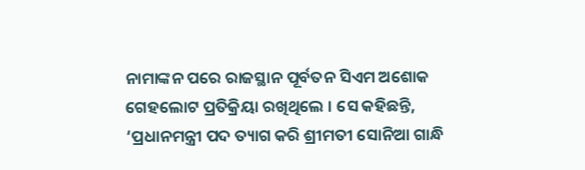ନାମାଙ୍କନ ପରେ ରାଜସ୍ଥାନ ପୂର୍ବତନ ସିଏମ ଅଶୋକ ଗେହଲୋଟ ପ୍ରତିକ୍ରିୟା ରଖିଥିଲେ । ସେ କହିଛନ୍ତି, ‘ପ୍ରଧାନମନ୍ତ୍ରୀ ପଦ ତ୍ୟାଗ କରି ଶ୍ରୀମତୀ ସୋନିଆ ଗାନ୍ଧି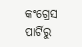କଂଗ୍ରେସ ପାର୍ଟିରୁ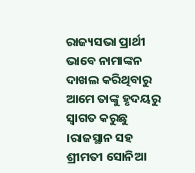ରାଜ୍ୟସଭା ପ୍ରାର୍ଥୀ ଭାବେ ନାମାଙ୍କନ ଦାଖଲ କରିଥିବାରୁ ଆମେ ତାଙ୍କୁ ହୃଦୟରୁ ସ୍ୱାଗତ କରୁଛୁ ।ରାଜସ୍ଥାନ ସହ ଶ୍ରୀମତୀ ସୋନିଆ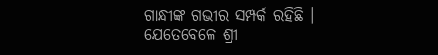ଗାନ୍ଧୀଙ୍କ ଗଭୀର ସମ୍ପର୍କ ରହିଛି । ଯେତେବେଳେ ଶ୍ରୀ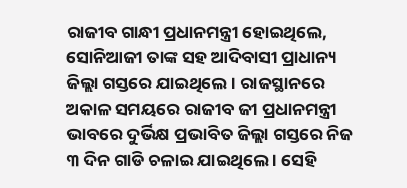ରାଜୀବ ଗାନ୍ଧୀ ପ୍ରଧାନମନ୍ତ୍ରୀ ହୋଇଥିଲେ, ସୋନିଆଜୀ ତାଙ୍କ ସହ ଆଦିବାସୀ ପ୍ରାଧାନ୍ୟ ଜିଲ୍ଲା ଗସ୍ତରେ ଯାଇଥିଲେ । ରାଜସ୍ଥାନରେ ଅକାଳ ସମୟରେ ରାଜୀବ ଜୀ ପ୍ରଧାନମନ୍ତ୍ରୀ ଭାବରେ ଦୁର୍ଭିକ୍ଷ ପ୍ରଭାବିତ ଜିଲ୍ଲା ଗସ୍ତରେ ନିଜ ୩ ଦିନ ଗାଡି ଚଳାଇ ଯାଇଥିଲେ । ସେହି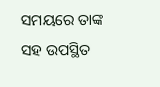ସମୟରେ ତାଙ୍କ ସହ ଉପସ୍ଥିତ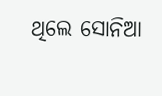ଥିଲେ ସୋନିଆ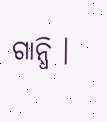ଗାନ୍ଧି ।